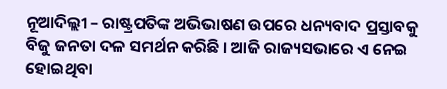ନୂଆଦିଲ୍ଲୀ – ରାଷ୍ଟ୍ରପତିଙ୍କ ଅଭିଭାଷଣ ଉପରେ ଧନ୍ୟବାଦ ପ୍ରସ୍ତାବକୁ ବିଜୁ ଜନତା ଦଳ ସମର୍ଥନ କରିଛି । ଆଜି ରାଜ୍ୟସଭାରେ ଏ ନେଇ ହୋଇଥିବା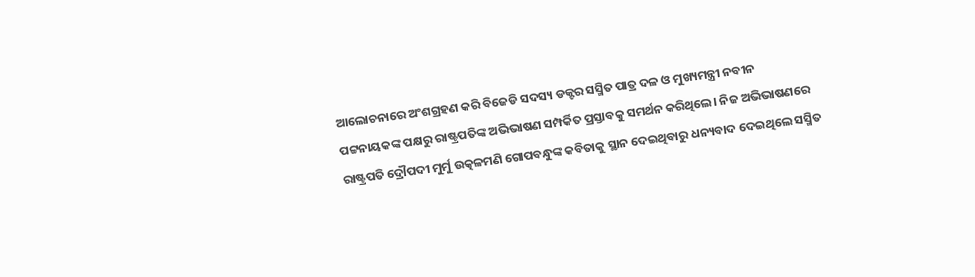ଆଲୋଚନାରେ ଅଂଶଗ୍ରହଣ କରି ବିଜେଡି ସଦସ୍ୟ ଡକ୍ଟର ସସ୍ମିତ ପାତ୍ର ଦଳ ଓ ମୁଖ୍ୟମନ୍ତ୍ରୀ ନବୀନ ପଟ୍ଟନାୟକଙ୍କ ପକ୍ଷରୁ ରାଷ୍ଟ୍ରପତିଙ୍କ ଅଭିଭାଷଣ ସମ୍ପର୍କିତ ପ୍ରସ୍ତାବକୁ ସମର୍ଥନ କରିଥିଲେ। ନିଜ ଅଭିଭାଷଣରେ ରାଷ୍ଟ୍ରପତି ଦ୍ରୌପଦୀ ମୁର୍ମୁ ଉତ୍କଳମଣି ଗୋପବନ୍ଧୁଙ୍କ କବିତାକୁ ସ୍ଥାନ ଦେଇଥିବାରୁ ଧନ୍ୟବାଦ ଦେଇଥିଲେ ସସ୍ମିତ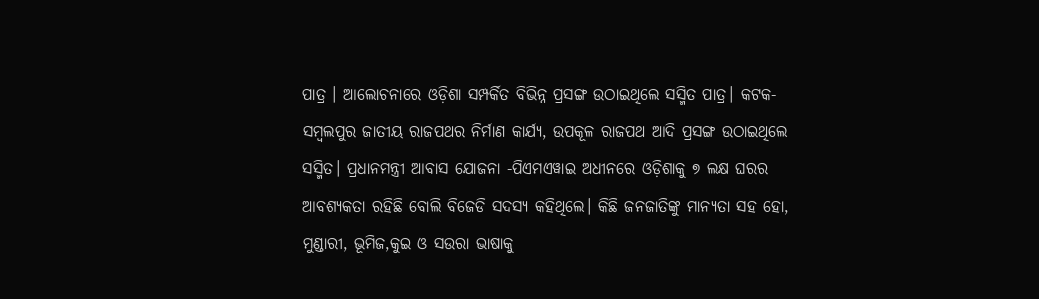ପାତ୍ର । ଆଲୋଚନାରେ ଓଡ଼ିଶା ସମ୍ପର୍କିତ ବିଭିନ୍ନ ପ୍ରସଙ୍ଗ ଉଠାଇଥିଲେ ସସ୍ମିତ ପାତ୍ର। କଟକ- ସମ୍ବଲପୁର ଜାତୀୟ ରାଜପଥର ନିର୍ମାଣ କାର୍ଯ୍ୟ, ଉପକୂଳ ରାଜପଥ ଆଦି ପ୍ରସଙ୍ଗ ଉଠାଇଥିଲେ ସସ୍ମିତ। ପ୍ରଧାନମନ୍ତ୍ରୀ ଆବାସ ଯୋଜନା -ପିଏମଏୱାଇ ଅଧୀନରେ ଓଡ଼ିଶାକୁ ୭ ଲକ୍ଷ ଘରର ଆବଶ୍ୟକତା ରହିଛି ବୋଲି ବିଜେଡି ସଦସ୍ୟ କହିଥିଲେ। କିଛି ଜନଜାତିଙ୍କୁ ମାନ୍ୟତା ସହ ହୋ, ମୁଣ୍ଡାରୀ, ଭୂମିଜ,କୁଇ ଓ ସଉରା ଭାଷାକୁ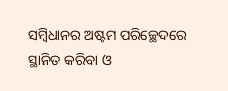ସମ୍ବିଧାନର ଅଷ୍ଟମ ପରିଚ୍ଛେଦରେ ସ୍ଥାନିତ କରିବା ଓ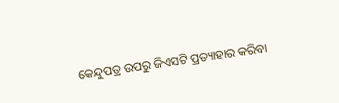କେନ୍ଦୁପତ୍ର ଉପରୁ ଜିଏସଟି ପ୍ରତ୍ୟାହାର କରିବା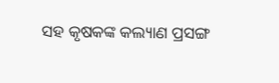ସହ କୃଷକଙ୍କ କଲ୍ୟାଣ ପ୍ରସଙ୍ଗ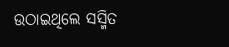ଉଠାଇଥିଲେ ସସ୍ମିତ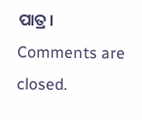ପାତ୍ର।
Comments are closed.